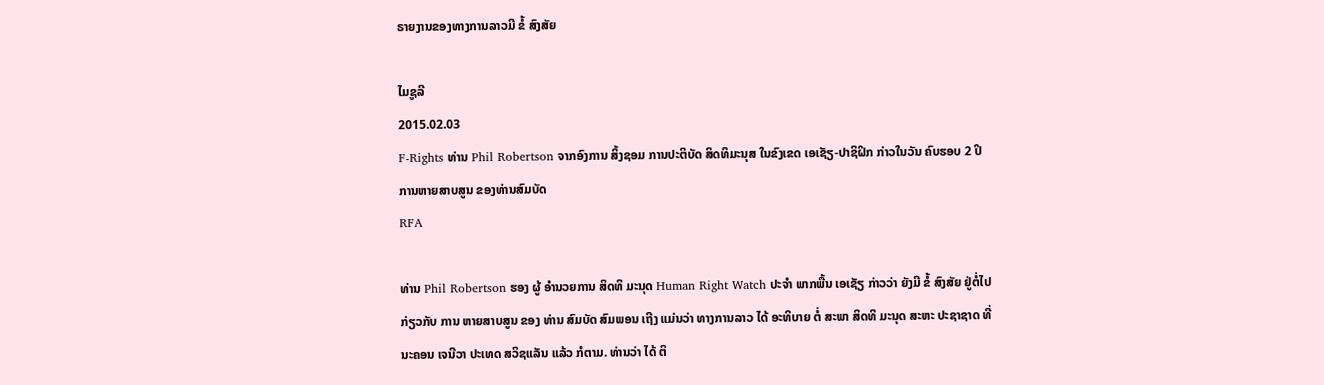ຣາຍງານຂອງທາງການລາວມີ ຂໍ້ ສົງສັຍ

ໄມຊູລີ
2015.02.03
F-Rights ທ່ານ Phil Robertson ຈາກອົງການ ສິ້ງຊອມ ການປະຕິບັດ ສິດທິມະນຸສ ໃນຂົງເຂດ ເອເຊັຽ-ປາຊິຝິກ ກ່າວໃນວັນ ຄົບຮອບ 2 ປິ ການຫາຍສາບສູນ ຂອງທ່ານສົມບັດ
RFA

ທ່ານ Phil Robertson ຮອງ ຜູ້ ອໍານວຍການ ສິດທິ ມະນຸດ Human Right Watch ປະຈໍາ ພາກພື້ນ ເອເຊັຽ ກ່າວວ່າ ຍັງມີ ຂໍ້ ສົງສັຍ ຢູ່ຕໍ່ໄປ ກ່ຽວກັບ ການ ຫາຍສາບສູນ ຂອງ ທ່ານ ສົມບັດ ສົມພອນ ເຖີງ ແມ່ນວ່າ ທາງການລາວ ໄດ້ ອະທິບາຍ ຕໍ່ ສະພາ ສິດທິ ມະນຸດ ສະຫະ ປະຊາຊາດ ທີ່ ນະຄອນ ເຈນີວາ ປະເທດ ສວິຊແລັນ ແລ້ວ ກໍຕາມ. ທ່ານວ່າ ໄດ້ ຕິ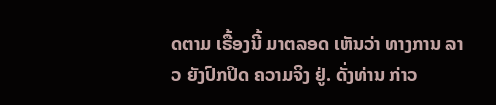ດຕາມ ເຣື້ອງນີ້ ມາຕລອດ ເຫັນວ່າ ທາງການ ລາວ ຍັງປົກປິດ ຄວາມຈິງ ຢູ່. ດັ່ງທ່ານ ກ່າວ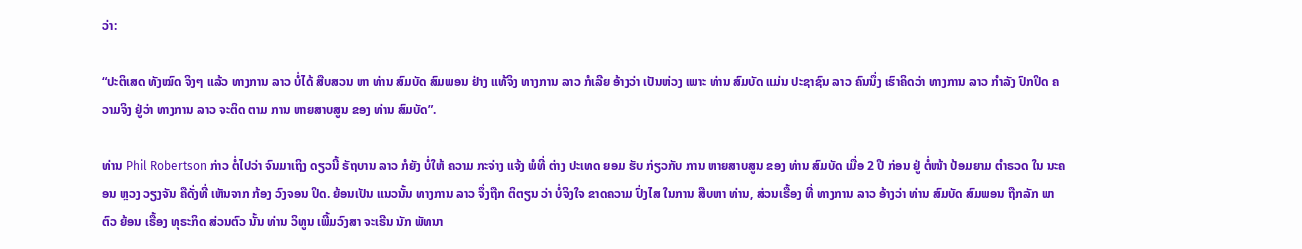ວ່າ:

“ປະຕິເສດ ທັງໝົດ ຈິງໆ ແລ້ວ ທາງການ ລາວ ບໍ່ໄດ້ ສືບສວນ ຫາ ທ່ານ ສົມບັດ ສົມພອນ ຢ່າງ ແທ້ຈິງ ທາງການ ລາວ ກໍເລີຍ ອ້າງວ່າ ເປັນຫ່ວງ ເພາະ ທ່ານ ສົມບັດ ແມ່ນ ປະຊາຊົນ ລາວ ຄົນນຶ່ງ ເຮົາຄິດວ່າ ທາງການ ລາວ ກໍາລັງ ປົກປິດ ຄວາມຈິງ ຢູ່ວ່າ ທາງການ ລາວ ຈະຕິດ ຕາມ ການ ຫາຍສາບສູນ ຂອງ ທ່ານ ສົມບັດ”.

ທ່ານ Phil Robertson ກ່າວ ຕໍ່ໄປວ່າ ຈົນມາເຖິງ ດຽວນີ້ ຣັຖບານ ລາວ ກໍຍັງ ບໍ່ໃຫ້ ຄວາມ ກະຈ່າງ ແຈ້ງ ພໍທີ່ ຕ່າງ ປະເທດ ຍອມ ຮັບ ກ່ຽວກັບ ການ ຫາຍສາບສູນ ຂອງ ທ່ານ ສົມບັດ ເມື່ອ 2 ປີ ກ່ອນ ຢູ່ ຕໍ່ໜ້າ ປ້ອມຍາມ ຕໍາຣວດ ໃນ ນະຄອນ ຫຼວງ ວຽງຈັນ ຄືດັ່ງທີ່ ເຫັນຈາກ ກ້ອງ ວົງຈອນ ປິດ. ຍ້ອນເປັນ ແນວນັ້ນ ທາງການ ລາວ ຈຶ່ງຖືກ ຕິຕຽນ ວ່າ ບໍ່ຈິງໃຈ ຂາດຄວາມ ປົ່ງໄສ ໃນການ ສືບຫາ ທ່ານ, ສ່ວນເຣື້ອງ ທີ່ ທາງການ ລາວ ອ້າງວ່າ ທ່ານ ສົມບັດ ສົມພອນ ຖືກລັກ ພາຕົວ ຍ້ອນ ເຣື້ອງ ທຸຣະກິດ ສ່ວນຕົວ ນັ້ນ ທ່ານ ວິທູນ ເພີ້ມວົງສາ ຈະເຣີນ ນັກ ພັທນາ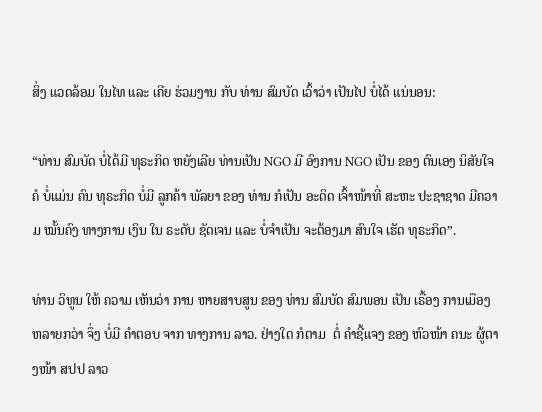ສິ່ງ ແວດລ້ອມ ໃນໄທ ແລະ ເຄີຍ ຮ່ວມງານ ກັບ ທ່ານ ສົມບັດ ເວົ້າວ່າ ເປັນໄປ ບໍ່ໄດ້ ແນ່ນອນ:

“ທ່ານ ສົມບັດ ບໍ່ໄດ້ມີ ທຸຣະກິດ ຫຍັງເລີຍ ທ່ານເປັນ NGO ມີ ອົງການ NGO ເປັນ ຂອງ ຕົນເອງ ນິສັຍໃຈຄໍ ບໍ່ແມ່ນ ຄົນ ທຸຣະກິດ ບໍ່ມີ ລູກຄ້າ ພັລຍາ ຂອງ ທ່ານ ກໍເປັນ ອະດິດ ເຈົ້າໜ້າທີ່ ສະຫະ ປະຊາຊາດ ມີຄວາມ ໝັ້ນຄົງ ທາງການ ເງິນ ໃນ ຣະດັບ ຊັດເຈນ ແລະ ບໍ່ຈໍາເປັນ ຈະຕ້ອງມາ ສົນໃຈ ເຮັດ ທຸຣະກິດ”.

ທ່ານ ວິທູນ ໃຫ້ ຄວາມ ເຫັນວ່າ ການ ຫາຍສາບສູນ ຂອງ ທ່ານ ສົມບັດ ສົມພອນ ເປັນ ເຣື້ອງ ການເມືອງ ຫລາຍກວ່າ ຈຶ່ງ ບໍ່ມີ ຄໍາຕອບ ຈາກ ທາງການ ລາວ. ຢ່າງໃດ ກໍຕາມ  ຕໍ່ ຄໍາຊີ້ແຈງ ຂອງ ຫົວໜ້າ ຄນະ ຜູ້ຕາງໜ້າ ສປປ ລາວ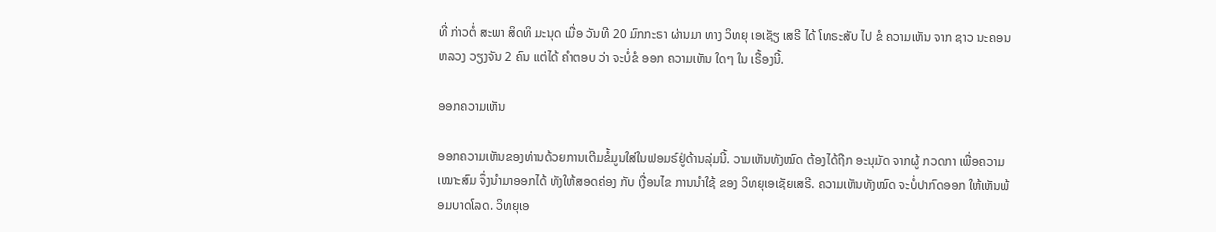ທີ່ ກ່າວຕໍ່ ສະພາ ສິດທິ ມະນຸດ ເມື່ອ ວັນທີ 20 ມົກກະຣາ ຜ່ານມາ ທາງ ວິທຍຸ ເອເຊັຽ ເສຣີ ໄດ້ ໂທຣະສັບ ໄປ ຂໍ ຄວາມເຫັນ ຈາກ ຊາວ ນະຄອນ ຫລວງ ວຽງຈັນ 2 ຄົນ ແຕ່ໄດ້ ຄໍາຕອບ ວ່າ ຈະບໍ່ຂໍ ອອກ ຄວາມເຫັນ ໃດໆ ໃນ ເຣື້ອງນີ້.

ອອກຄວາມເຫັນ

ອອກຄວາມເຫັນຂອງທ່ານດ້ວຍການເຕີມຂໍ້ມູນໃສ່ໃນຟອມຣ໌ຢູ່ດ້ານລຸ່ມນີ້. ວາມເຫັນທັງໝົດ ຕ້ອງໄດ້ຖືກ ອະນຸມັດ ຈາກຜູ້ ກວດກາ ເພື່ອຄວາມເໝາະສົມ ຈຶ່ງນໍາມາອອກໄດ້ ທັງໃຫ້ສອດຄ່ອງ ກັບ ເງື່ອນໄຂ ການນຳໃຊ້ ຂອງ ວິທຍຸເອເຊັຍເສຣີ. ຄວາມເຫັນທັງໝົດ ຈະບໍ່ປາກົດອອກ ໃຫ້ເຫັນພ້ອມບາດໂລດ. ວິທຍຸເອ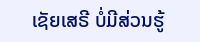ເຊັຍເສຣີ ບໍ່ມີສ່ວນຮູ້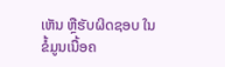ເຫັນ ຫຼືຮັບຜິດຊອບ ໃນຂໍ້ມູນເນື້ອຄ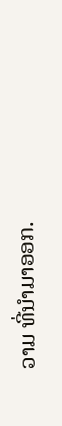ວາມ ທີ່ນໍາມາອອກ.